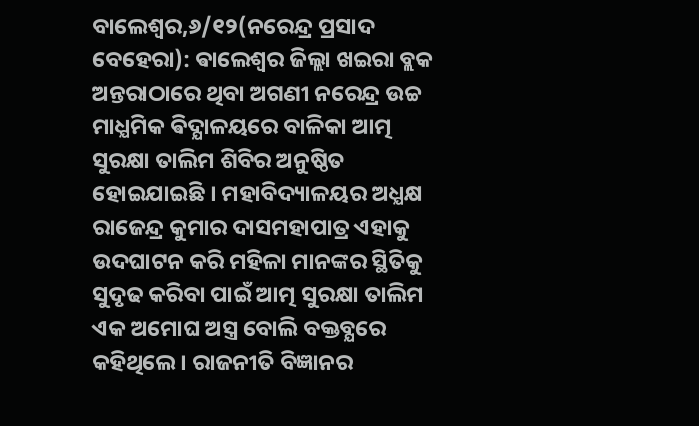ବାଲେଶ୍ବର,୬/୧୨(ନରେନ୍ଦ୍ର ପ୍ରସାଦ ବେହେରା): ଵାଲେଶ୍ବର ଜିଲ୍ଲା ଖଇରା ବ୍ଲକ ଅନ୍ତରାଠାରେ ଥିବା ଅଗଣୀ ନରେନ୍ଦ୍ର ଉଚ୍ଚ ମାଧ୍ଯମିକ ଵିଦ୍ଯାଳୟରେ ବାଳିକା ଆତ୍ମ ସୁରକ୍ଷା ତାଲିମ ଶିବିର ଅନୁଷ୍ଠିତ ହୋଇଯାଇଛି । ମହାବିଦ୍ୟାଳୟର ଅଧ୍ଯକ୍ଷ ରାଜେନ୍ଦ୍ର କୁମାର ଦାସମହାପାତ୍ର ଏହାକୁ ଉଦଘାଟନ କରି ମହିଳା ମାନଙ୍କର ସ୍ଥିତିକୁ ସୁଦୃଢ କରିବା ପାଇଁ ଆତ୍ମ ସୁରକ୍ଷା ତାଲିମ ଏକ ଅମୋଘ ଅସ୍ତ୍ର ବୋଲି ବକ୍ତବ୍ଯରେ କହିଥିଲେ । ରାଜନୀତି ବିଜ୍ଞାନର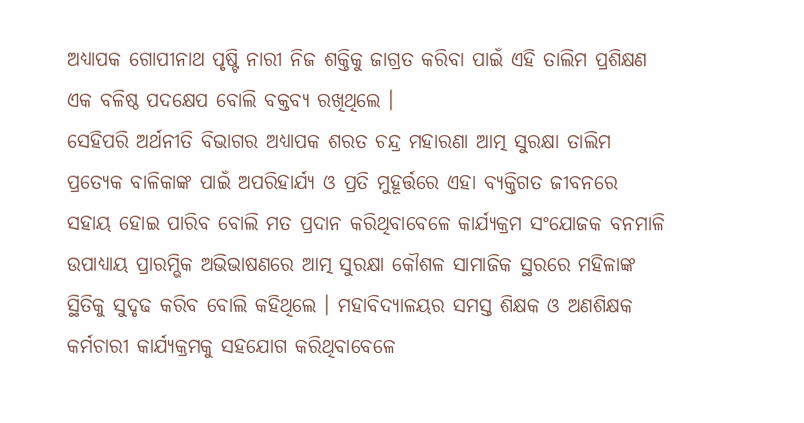ଅଧ୍ଯାପକ ଗୋପୀନାଥ ପୃଷ୍ଟି ନାରୀ ନିଜ ଶକ୍ତିକୁ ଜାଗ୍ରତ କରିବା ପାଇଁ ଏହି ତାଲିମ ପ୍ରଶିକ୍ଷଣ ଏକ ବଳିଷ୍ଠ ପଦକ୍ଷେପ ବୋଲି ବକ୍ତବ୍ୟ ରଖିଥିଲେ ।
ସେହିପରି ଅର୍ଥନୀତି ବିଭାଗର ଅଧ୍ଯାପକ ଶରତ ଚନ୍ଦ୍ର ମହାରଣା ଆତ୍ମ ସୁରକ୍ଷା ତାଲିମ ପ୍ରତ୍ୟେକ ବାଳିକାଙ୍କ ପାଇଁ ଅପରିହାର୍ଯ୍ୟ ଓ ପ୍ରତି ମୁହୂର୍ତ୍ତରେ ଏହା ବ୍ଯକ୍ତିଗତ ଜୀବନରେ ସହାୟ ହୋଇ ପାରିବ ବୋଲି ମତ ପ୍ରଦାନ କରିଥିବାବେଳେ କାର୍ଯ୍ୟକ୍ରମ ସଂଯୋଜକ ବନମାଳି ଉପାଧ୍ୟାୟ ପ୍ରାରମ୍ଭିକ ଅଭିଭାଷଣରେ ଆତ୍ମ ସୁରକ୍ଷା କୌଶଳ ସାମାଜିକ ସ୍ଥରରେ ମହିଳାଙ୍କ ସ୍ଥିତିକୁ ସୁଦୃଢ କରିବ ବୋଲି କହିଥିଲେ । ମହାବିଦ୍ୟାଳୟର ସମସ୍ତ ଶିକ୍ଷକ ଓ ଅଣଶିକ୍ଷକ କର୍ମଚାରୀ କାର୍ଯ୍ୟକ୍ରମକୁ ସହଯୋଗ କରିଥିବାବେଳେ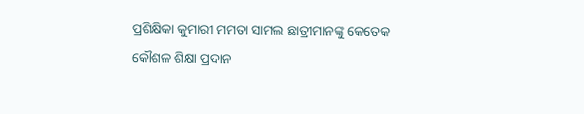ପ୍ରଶିକ୍ଷିକା କୁମାରୀ ମମତା ସାମଲ ଛାତ୍ରୀମାନଙ୍କୁ କେତେକ କୌଶଳ ଶିକ୍ଷା ପ୍ରଦାନ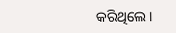କରିଥିଲେ ।